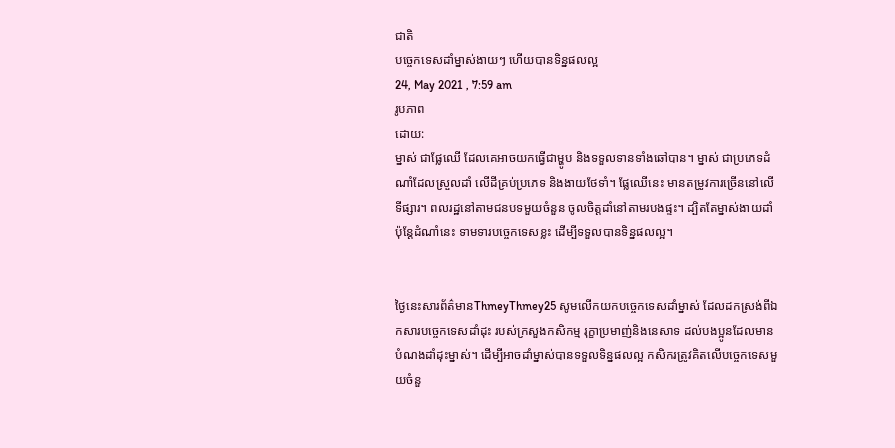ជាតិ
បច្ចេកទេសដាំម្នាស់ងាយៗ ហើយបានទិន្នផលល្អ
24, May 2021 , 7:59 am
រូបភាព
ដោយ:
ម្នាស់ ជាផ្លែឈើ ដែលគេអាចយកធ្វើជាម្ហូប និងទទួលទានទាំងឆៅបាន។ ម្នាស់ ជាប្រភេទដំណាំដែលស្រួលដាំ លើដីគ្រប់ប្រភេទ និងងាយថែទាំ។ ផ្លែឈើនេះ មានតម្រូវការច្រើននៅលើទីផ្សារ។ ពលរដ្ឋនៅតាមជនបទមួយចំនួន ចូលចិត្តដាំនៅតាមរបងផ្ទះ។ ដ្បិតតែម្នាស់ងាយដាំ ប៉ុន្តែដំណាំនេះ ទាមទារបច្ចេកទេសខ្លះ ដើម្បីទទួលបានទិន្នផលល្អ។


ថ្ងៃនេះសារព័ត៌មានThmeyThmey25 សូមលើកយកបច្ចេកទេសដាំម្នាស់ ដែលដកស្រង់ពីឯកសារបច្ចេកទេសដាំដុះ របស់ក្រសួងកសិកម្ម រុក្ខាប្រមាញ់និងនេសាទ ដល់បងប្អូនដែលមានបំណងដាំដុះម្នាស់។ ដើម្បីអាចដាំម្នាស់បានទទួលទិន្នផលល្អ កសិករត្រូវគិតលើបច្ចេកទេសមួយចំនួ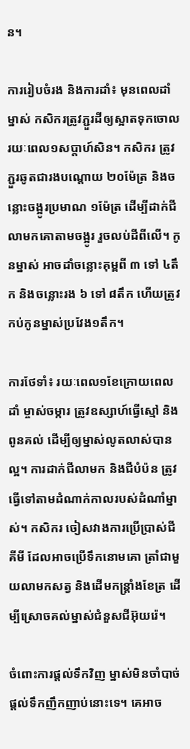ន។

ការរៀបចំរង និងការដាំ៖ មុនពេលដាំម្នាស់ កសិករត្រូវភ្ជួរដីឲ្យស្អាតទុកចោល រយៈពេល១សប្ដាហ៍សិន។ កសិករ ត្រូវភ្ជួរឆូតជារងបណ្ដោយ ២០ម៉ែត្រ និងចន្លោះចង្អូរប្រមាណ ១ម៉ែត្រ ដើម្បីដាក់ជីលាមកគោតាមចង្អូរ រួចលប់ដីពីលើ។ កូនម្នាស់ អាចដាំចន្លោះគុម្ពពី ៣ ទៅ ៤តឹក និងចន្លោះរង ៦ ទៅ ៨តឹក ហើយត្រូវកប់កូនម្នាស់ប្រវែង១តឹក។

ការថែទាំ៖ រយៈពេល១ខែក្រោយពេលដាំ ម្ចាស់ចម្ការ ត្រូវឧស្សាហ៍ធ្វើស្មៅ និងពូនគល់ ដើម្បីឲ្យម្នាស់លូតលាស់បានល្អ។ ការដាក់ជីលាមក និងជីបំប៉ន ត្រូវធ្វើទៅតាមដំណាក់កាលរបស់ដំណាំម្នាស់។ កសិករ ចៀសវាងការប្រើប្រាស់ជីគីមី ដែលអាចប្រើទឹកនោមគោ ត្រាំជាមួយលាមកសត្វ និងដើមកន្ត្រាំងខែត្រ ដើម្បីស្រោចគល់ម្នាស់ជំនួសជីអ៊ុយរ៉េ។

ចំពោះការផ្ដល់ទឹកវិញ ម្នាស់មិនចាំបាច់ផ្ដល់ទឹកញឹកញាប់នោះទេ។ គេអាច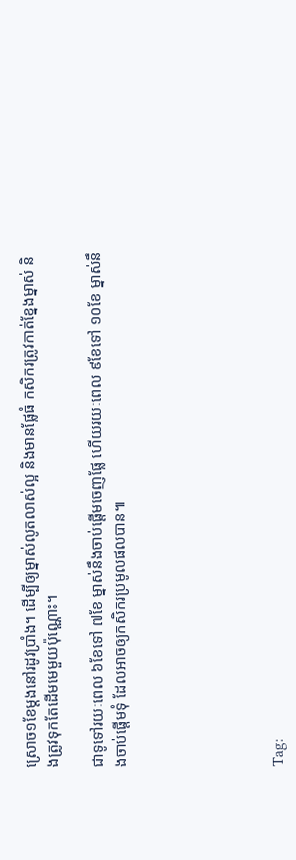ស្រោច១ខែម្ដងនៅរដូវប្រាំង។ ដើម្បីឲ្យម្នាស់លូតលាស់ល្អ និងមានផ្លែធំ កសិករត្រូវកាត់ខ្នែងម្នាស់ និងត្រូវទុកតែដើមមេមួយប៉ុណ្ណោះ។

ជាទូទៅរយៈពេល ៦ខែទៅ ៧ខែ ម្នាស់នឹងចាប់ផ្ដើមចេញផ្លែ ហើយរយៈពេល ៩ខែទៅ ១០ខែ ម្នាស់នឹងចាប់ផ្ដើមទុំ ដែលអាចឲ្យកសិករប្រមូលផលបាន៕






Tag: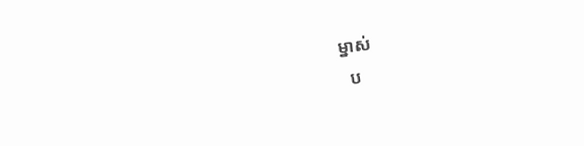ម្នាស់
  ប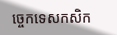ច្ចេកទេសកសិក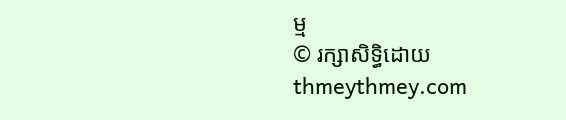ម្ម
© រក្សាសិទ្ធិដោយ thmeythmey.com